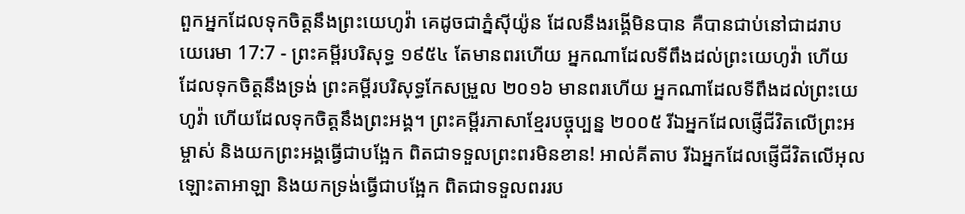ពួកអ្នកដែលទុកចិត្តនឹងព្រះយេហូវ៉ា គេដូចជាភ្នំស៊ីយ៉ូន ដែលនឹងរង្គើមិនបាន គឺបានជាប់នៅជាដរាប
យេរេមា 17:7 - ព្រះគម្ពីរបរិសុទ្ធ ១៩៥៤ តែមានពរហើយ អ្នកណាដែលទីពឹងដល់ព្រះយេហូវ៉ា ហើយដែលទុកចិត្តនឹងទ្រង់ ព្រះគម្ពីរបរិសុទ្ធកែសម្រួល ២០១៦ មានពរហើយ អ្នកណាដែលទីពឹងដល់ព្រះយេហូវ៉ា ហើយដែលទុកចិត្តនឹងព្រះអង្គ។ ព្រះគម្ពីរភាសាខ្មែរបច្ចុប្បន្ន ២០០៥ រីឯអ្នកដែលផ្ញើជីវិតលើព្រះអម្ចាស់ និងយកព្រះអង្គធ្វើជាបង្អែក ពិតជាទទួលព្រះពរមិនខាន! អាល់គីតាប រីឯអ្នកដែលផ្ញើជីវិតលើអុលឡោះតាអាឡា និងយកទ្រង់ធ្វើជាបង្អែក ពិតជាទទួលពររប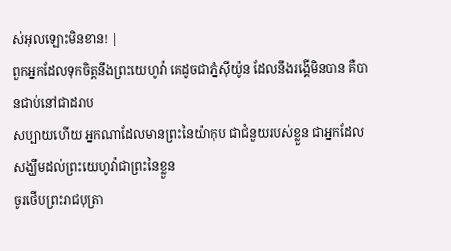ស់អុលឡោះមិនខាន! |
ពួកអ្នកដែលទុកចិត្តនឹងព្រះយេហូវ៉ា គេដូចជាភ្នំស៊ីយ៉ូន ដែលនឹងរង្គើមិនបាន គឺបានជាប់នៅជាដរាប
សប្បាយហើយ អ្នកណាដែលមានព្រះនៃយ៉ាកុប ជាជំនួយរបស់ខ្លួន ជាអ្នកដែលសង្ឃឹមដល់ព្រះយេហូវ៉ាជាព្រះនៃខ្លួន
ចូរថើបព្រះរាជបុត្រា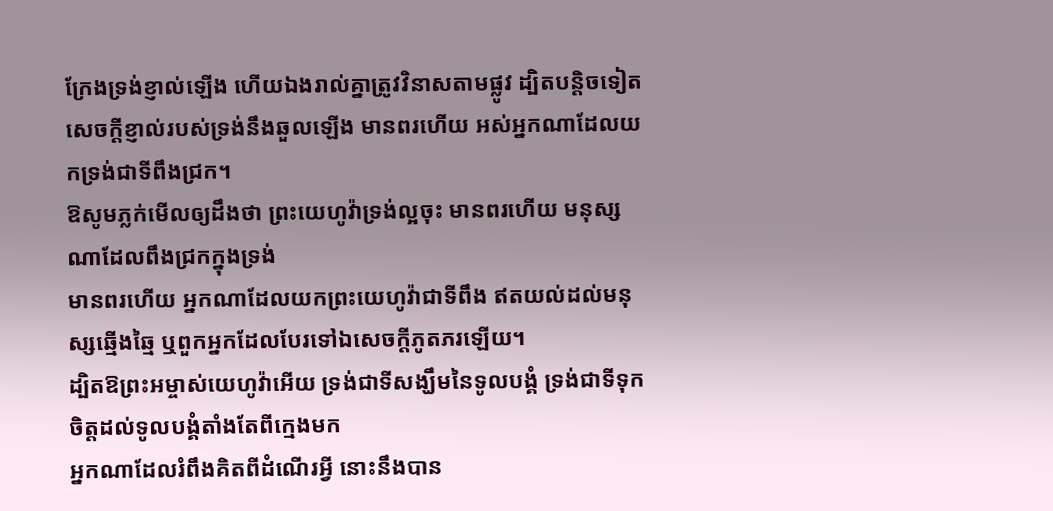ក្រែងទ្រង់ខ្ញាល់ឡើង ហើយឯងរាល់គ្នាត្រូវវិនាសតាមផ្លូវ ដ្បិតបន្តិចទៀត សេចក្ដីខ្ញាល់របស់ទ្រង់នឹងឆួលឡើង មានពរហើយ អស់អ្នកណាដែលយកទ្រង់ជាទីពឹងជ្រក។
ឱសូមភ្លក់មើលឲ្យដឹងថា ព្រះយេហូវ៉ាទ្រង់ល្អចុះ មានពរហើយ មនុស្សណាដែលពឹងជ្រកក្នុងទ្រង់
មានពរហើយ អ្នកណាដែលយកព្រះយេហូវ៉ាជាទីពឹង ឥតយល់ដល់មនុស្សឆ្មើងឆ្មៃ ឬពួកអ្នកដែលបែរទៅឯសេចក្ដីភូតភរឡើយ។
ដ្បិតឱព្រះអម្ចាស់យេហូវ៉ាអើយ ទ្រង់ជាទីសង្ឃឹមនៃទូលបង្គំ ទ្រង់ជាទីទុកចិត្តដល់ទូលបង្គំតាំងតែពីក្មេងមក
អ្នកណាដែលរំពឹងគិតពីដំណើរអ្វី នោះនឹងបាន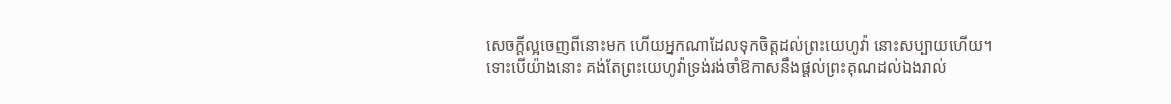សេចក្ដីល្អចេញពីនោះមក ហើយអ្នកណាដែលទុកចិត្តដល់ព្រះយេហូវ៉ា នោះសប្បាយហើយ។
ទោះបើយ៉ាងនោះ គង់តែព្រះយេហូវ៉ាទ្រង់រង់ចាំឱកាសនឹងផ្តល់ព្រះគុណដល់ឯងរាល់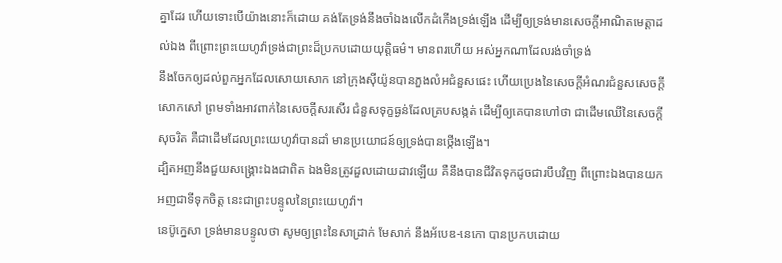គ្នាដែរ ហើយទោះបើយ៉ាងនោះក៏ដោយ គង់តែទ្រង់នឹងចាំឯងលើកដំកើងទ្រង់ឡើង ដើម្បីឲ្យទ្រង់មានសេចក្ដីអាណិតមេត្តាដល់ឯង ពីព្រោះព្រះយេហូវ៉ាទ្រង់ជាព្រះដ៏ប្រកបដោយយុត្តិធម៌។ មានពរហើយ អស់អ្នកណាដែលរង់ចាំទ្រង់
នឹងចែកឲ្យដល់ពួកអ្នកដែលសោយសោក នៅក្រុងស៊ីយ៉ូនបានភួងលំអជំនួសផេះ ហើយប្រេងនៃសេចក្ដីអំណរជំនួសសេចក្ដីសោកសៅ ព្រមទាំងអាវពាក់នៃសេចក្ដីសរសើរ ជំនួសទុក្ខធ្ងន់ដែលគ្របសង្កត់ ដើម្បីឲ្យគេបានហៅថា ជាដើមឈើនៃសេចក្ដីសុចរិត គឺជាដើមដែលព្រះយេហូវ៉ាបានដាំ មានប្រយោជន៍ឲ្យទ្រង់បានថ្កើងឡើង។
ដ្បិតអញនឹងជួយសង្គ្រោះឯងជាពិត ឯងមិនត្រូវដួលដោយដាវឡើយ គឺនឹងបានជីវិតទុកដូចជារបឹបវិញ ពីព្រោះឯងបានយកអញជាទីទុកចិត្ត នេះជាព្រះបន្ទូលនៃព្រះយេហូវ៉ា។
នេប៊ូក្នេសា ទ្រង់មានបន្ទូលថា សូមឲ្យព្រះនៃសាដ្រាក់ មែសាក់ នឹងអ័បេឌ-នេកោ បានប្រកបដោយ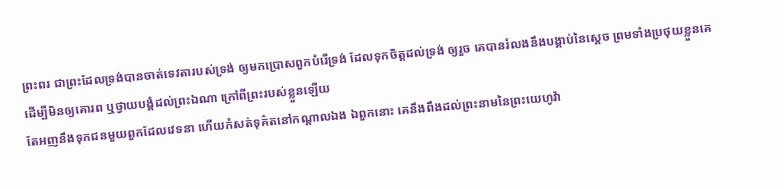ព្រះពរ ជាព្រះដែលទ្រង់បានចាត់ទេវតារបស់ទ្រង់ ឲ្យមកប្រោសពួកបំរើទ្រង់ ដែលទុកចិត្តដល់ទ្រង់ ឲ្យរួច គេបានរំលងនឹងបង្គាប់នៃស្តេច ព្រមទាំងប្រថុយខ្លួនគេ ដើម្បីមិនឲ្យគោរព ឬថ្វាយបង្គំដល់ព្រះឯណា ក្រៅពីព្រះរបស់ខ្លួនឡើយ
តែអញនឹងទុកជនមួយពួកដែលវេទនា ហើយកំសត់ទុគ៌តនៅកណ្តាលឯង ឯពួកនោះ គេនឹងពឹងដល់ព្រះនាមនៃព្រះយេហូវ៉ា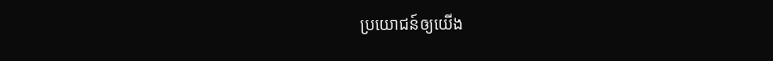ប្រយោជន៍ឲ្យយើង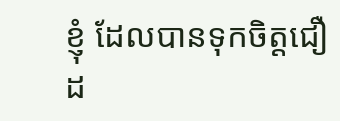ខ្ញុំ ដែលបានទុកចិត្តជឿដ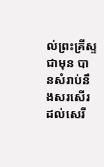ល់ព្រះគ្រីស្ទជាមុន បានសំរាប់នឹងសរសើរដល់សេរី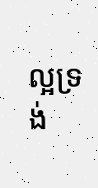ល្អទ្រង់